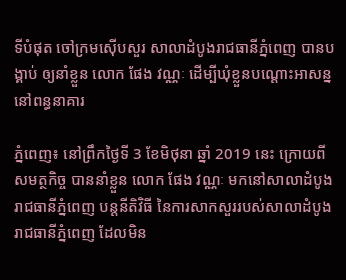ទីបំផុត ចៅក្រមស៊ើបសួរ សាលាដំបូងរាជធានីភ្នំពេញ បានបង្គាប់ ឲ្យនាំខ្លួន លោក ផែង វណ្ណៈ ដើម្បីឃុំខ្លួនបណ្ដោះអាសន្ន នៅពន្ធនាគារ

ភ្នំពេញ៖ នៅព្រឹកថ្ងៃទី 3 ខែមិថុនា ឆ្នាំ 2019 នេះ ក្រោយពីសមត្ថកិច្ច បាននាំខ្លួន លោក ផែង វណ្ណៈ មកនៅសាលាដំបូងរាជធានីភ្នំពេញ បន្តនីតិវិធី នៃការសាកសួររបស់សាលាដំបូងរាជធានីភ្នំពេញ ដែលមិន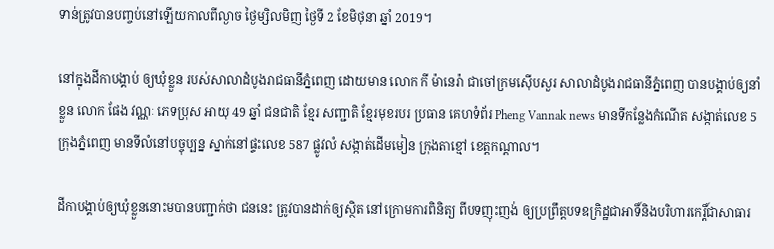ទាន់ត្រូវបានបញ្ចប់នៅឡើយកាលពីល្ងាច ថ្ងៃម្សិលមិញ ថ្ងៃទី 2 ខែមិថុនា ឆ្នាំ 2019។

នៅក្នុងដីកាបង្គាប់ ឲ្យឃុំខ្លួន របស់សាលាដំបូងរាជធានីភ្នំពេញ ដោយមាន លោក កី ម៉ានេរ៉ា ជាចៅក្រមស៊ើបសួរ សាលាដំបូងរាជធានីភ្នំពេញ បានបង្គាប់ឲ្យនាំខ្លួន លោក ផែង វណ្ណៈ ភេទប្រុស អាយុ 49 ឆ្នាំ ជនជាតិ ខ្មែរ សញ្ជាតិ ខ្មែរមុខរបរ ប្រធាន គេហទំព័រ Pheng Vannak news មានទីកន្លែងកំណើត សង្កាត់លេខ 5 ក្រុងភ្នំពេញ មានទីលំនៅបច្ចុប្បន្ន ស្នាក់នៅផ្ទះលេខ 587 ផ្លូវលំ សង្កាត់ដើមមៀន ក្រុងតាខ្មៅ ខេត្តកណ្ដាល។

ដីកាបង្គាប់ឲ្យឃុំខ្លួននោះមបានបញ្ជាក់ថា ជននេះ ត្រូវបានដាក់ឲ្យស្ថិត នៅក្រោមការពិនិត្យ ពីបទញុះញង់ ឲ្យប្រព្រឹត្តបទឧក្រិដ្ឋជាអាទិ៍និងបរិហារកេរ្តិ៍ជាសាធារ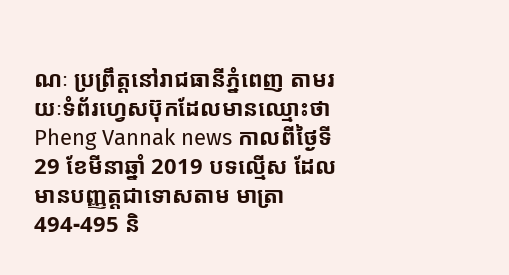ណៈ ប្រព្រឹត្តនៅរាជធានីភ្នំពេញ តាមរយៈទំព័រហ្វេសប៊ុកដែលមានឈ្មោះថា Pheng Vannak news កាលពីថ្ងៃទី 29 ខែមីនាឆ្នាំ 2019 បទល្មើស ដែលមានបញ្ញត្តជាទោសតាម មាត្រា 494-495 និ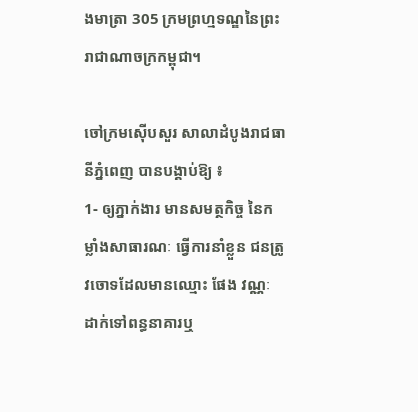ងមាត្រា 305 ក្រមព្រហ្មទណ្ឌនៃព្រះរាជាណាចក្រកម្ពុជា។

ចៅក្រមស៊ើបសួរ សាលាដំបូងរាជធានីភ្នំពេញ បានបង្គាប់ឱ្យ ៖
1- ឲ្យភ្នាក់ងារ មានសមត្ថកិច្ច នៃកម្លាំងសាធារណៈ ធ្វើការនាំខ្លួន ជនត្រូវចោទដែលមានឈ្មោះ ផែង វណ្ណៈ ដាក់ទៅពន្ធនាគារឬ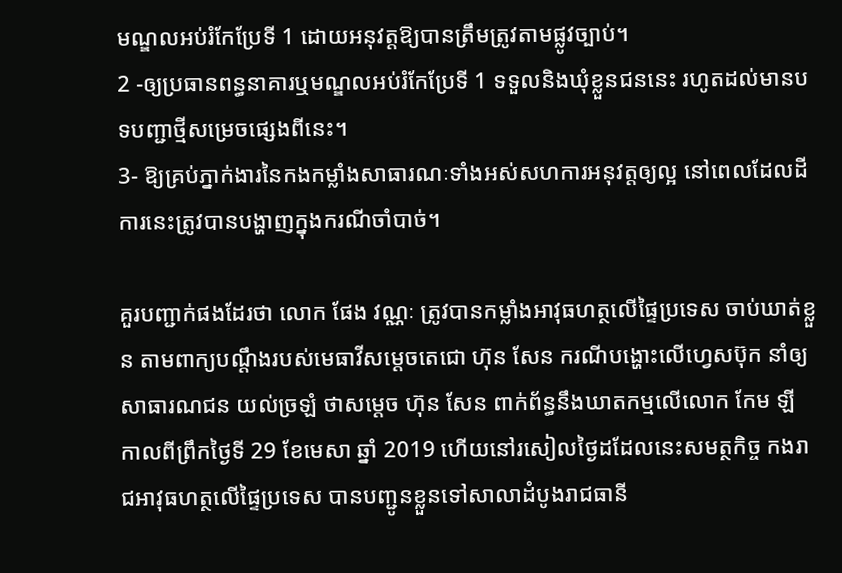មណ្ឌលអប់រំកែប្រែទី 1 ដោយអនុវត្តឱ្យបានត្រឹមត្រូវតាមផ្លូវច្បាប់។
2 -ឲ្យប្រធានពន្ធនាគារឬមណ្ឌលអប់រំកែប្រែទី 1 ទទួលនិងឃុំខ្លួនជននេះ រហូតដល់មានបទបញ្ជាថ្មីសម្រេចផ្សេងពីនេះ។
3- ឱ្យគ្រប់ភ្នាក់ងារនៃកងកម្លាំងសាធារណៈទាំងអស់សហការអនុវត្តឲ្យល្អ នៅពេលដែលដីការនេះត្រូវបានបង្ហាញក្នុងករណីចាំបាច់។

គួរបញ្ជាក់ផងដែរថា លោក ផែង វណ្ណៈ ត្រូវបានកម្លាំងអាវុធហត្ថលើផ្ទៃប្រទេស ចាប់ឃាត់ខ្លួន តាមពាក្យបណ្ដឹងរបស់មេធាវីសម្ដេចតេជោ ហ៊ុន សែន ករណីបង្ហោះលើហ្វេសប៊ុក នាំឲ្យសាធារណជន យល់ច្រឡំ ថាសម្តេច ហ៊ុន សែន ពាក់ព័ន្ធនឹងឃាតកម្មលើលោក កែម ឡី កាលពីព្រឹកថ្ងៃទី 29 ខែមេសា ឆ្នាំ 2019 ហើយនៅរសៀលថ្ងៃដដែលនេះសមត្ថកិច្ច កងរាជអាវុធហត្ថលើផ្ទៃប្រទេស បានបញ្ជូនខ្លួនទៅសាលាដំបូងរាជធានី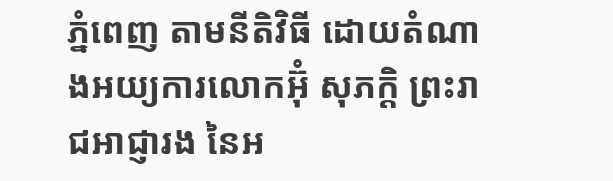ភ្នំពេញ តាមនីតិវិធី ដោយតំណាងអយ្យការលោកអ៊ុំ សុភក្តិ ព្រះរាជអាជ្ញារង នៃអ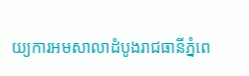យ្យការអមសាលាដំបូងរាជធានីភ្នំពេ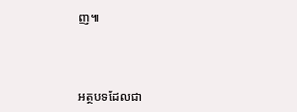ញ៕



អត្ថបទដែលជា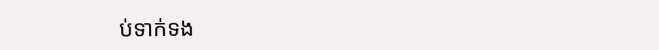ប់ទាក់ទង